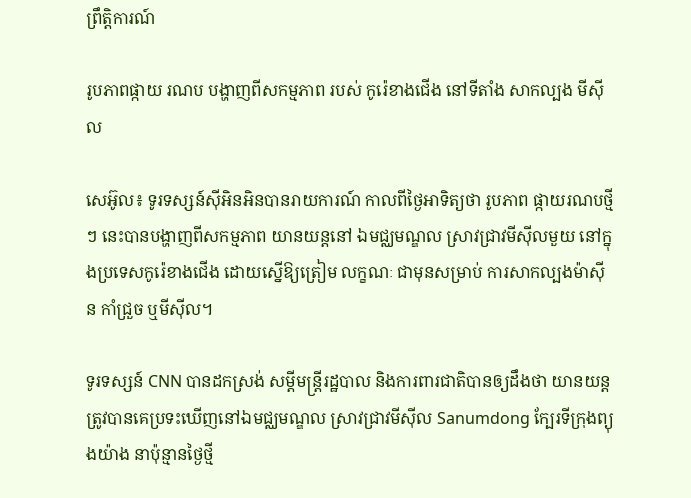ព្រឹត្តិការណ៍

រូបភាពផ្កាយ រណប បង្ហាញពីសកម្មភាព របស់ កូរ៉េខាងជើង នៅទីតាំង សាកល្បង មីស៊ីល

សេអ៊ូល៖ ទូរទស្សន៍ស៊ីអិនអិនបានរាយការណ៍ កាលពីថ្ងៃអាទិត្យថា រូបភាព ផ្កាយរណបថ្មីៗ នេះបានបង្ហាញពីសកម្មភាព យានយន្តនៅ ឯមជ្ឈមណ្ឌល ស្រាវជ្រាវមីស៊ីលមួយ នៅក្នុងប្រទេសកូរ៉េខាងជើង ដោយស្នើឱ្យត្រៀម លក្ខណៈ ជាមុនសម្រាប់ ការសាកល្បងម៉ាស៊ីន កាំជ្រួច ឬមីស៊ីល។

ទូរទស្សន៍ CNN បានដកស្រង់ សម្ដីមន្រ្តីរដ្ឋបាល និងការពារជាតិបានឲ្យដឹងថា យានយន្ដ ត្រូវបានគេប្រទះឃើញនៅឯមជ្ឈមណ្ឌល ស្រាវជ្រាវមីស៊ីល Sanumdong ក្បែរទីក្រុងព្យុងយ៉ាង នាប៉ុន្មានថ្ងៃថ្មី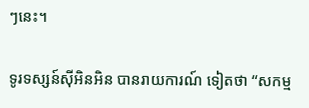ៗនេះ។

ទូរទស្សន៍ស៊ីអិនអិន បានរាយការណ៍ ទៀតថា “សកម្ម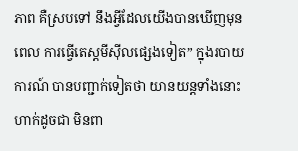ភាព គឺស្របទៅ នឹងអ្វីដែលយើងបានឃើញមុនពេល ការធ្វើតេស្តមីស៊ីលផ្សេងទៀត” ក្នុងរបាយការណ៍ បានបញ្ជាក់ទៀតថា យានយន្តទាំងនោះ ហាក់ដូចជា មិនពា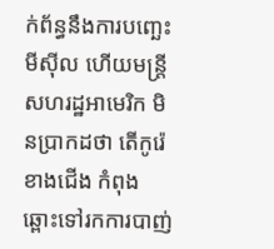ក់ព័ន្ធនឹងការបញ្ឆេះមីស៊ីល ហើយមន្ត្រីសហរដ្ឋអាមេរិក មិនប្រាកដថា តើកូរ៉េខាងជើង កំពុងឆ្ពោះទៅរកការបាញ់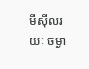មីស៊ីលរយៈ ចម្ងា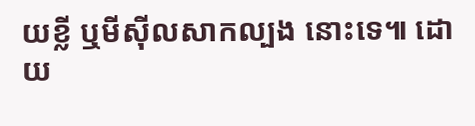យខ្លី ឬមីស៊ីលសាកល្បង នោះទេ៕ ដោយ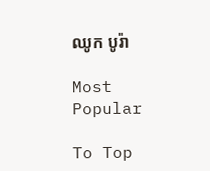ឈូក បូរ៉ា

Most Popular

To Top